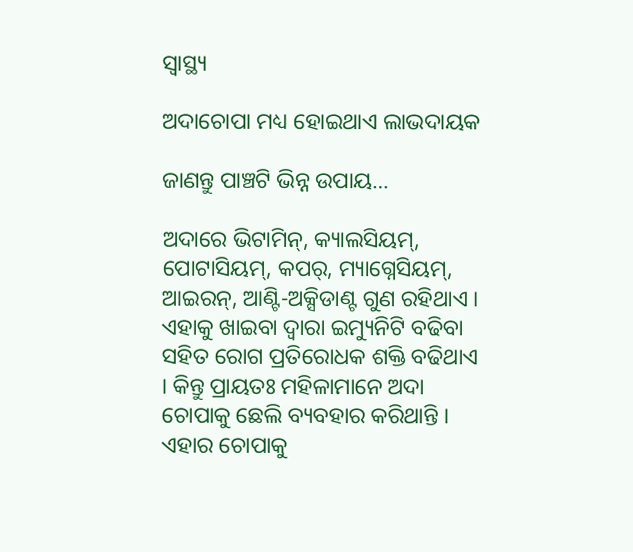ସ୍ୱାସ୍ଥ୍ୟ

ଅଦାଚୋପା ମଧ୍ୟ ହୋଇଥାଏ ଲାଭଦାୟକ

ଜାଣନ୍ତୁ ପାଞ୍ଚଟି ଭିନ୍ନ ଉପାୟ…

ଅଦାରେ ଭିଟାମିନ୍, କ୍ୟାଲସିୟମ୍, ପୋଟାସିୟମ୍, କପର୍, ମ୍ୟାଗ୍ନେସିୟମ୍, ଆଇରନ୍, ଆଣ୍ଟି-ଅକ୍ସିଡାଣ୍ଟ ଗୁଣ ରହିଥାଏ । ଏହାକୁ ଖାଇବା ଦ୍ୱାରା ଇମ୍ୟୁନିଟି ବଢିବା ସହିତ ରୋଗ ପ୍ରତିରୋଧକ ଶକ୍ତି ବଢିଥାଏ । କିନ୍ତୁ ପ୍ରାୟତଃ ମହିଳାମାନେ ଅଦା ଚୋପାକୁ ଛେଲି ବ୍ୟବହାର କରିଥାନ୍ତି । ଏହାର ଚୋପାକୁ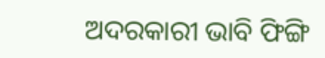ଅଦରକାରୀ ଭାବି ଫିଙ୍ଗି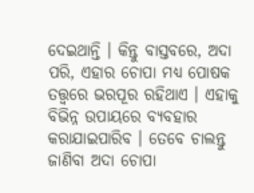ଦେଇଥାନ୍ତି । କିନ୍ତୁ ବାସ୍ତବରେ, ଅଦା ପରି, ଏହାର ଚୋପା ମଧ୍ୟ ପୋଷକ ତତ୍ତ୍ୱରେ ଭରପୂର ରହିଥାଏ । ଏହାକୁ ବିଭିନ୍ନ ଉପାୟରେ ବ୍ୟବହାର କରାଯାଇପାରିବ । ତେବେ ଚାଲନ୍ତୁ ଜାଣିବା ଅଦା ଚୋପା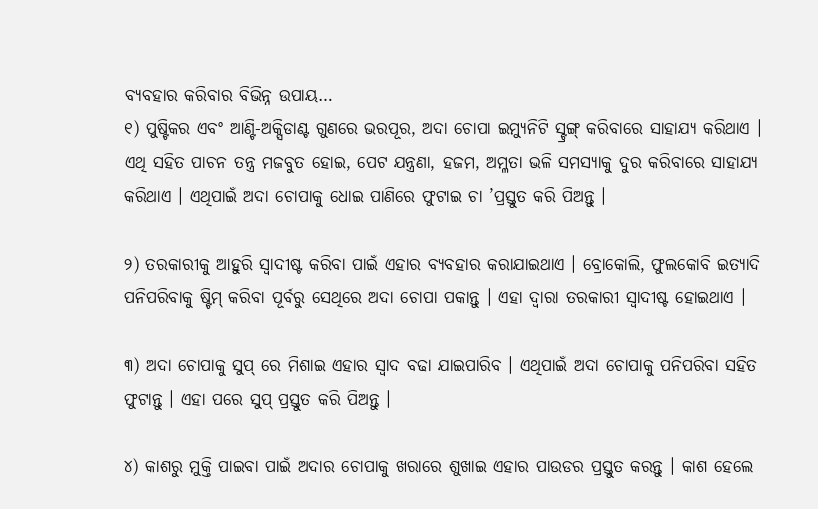ବ୍ୟବହାର କରିବାର ବିଭିନ୍ନ ଉପାୟ…
୧) ପୁଷ୍ଟିକର ଏବଂ ଆଣ୍ଟି-ଅକ୍ସିଡାଣ୍ଟ ଗୁଣରେ ଭରପୂର, ଅଦା ଚୋପା ଇମ୍ୟୁନିଟି ସ୍ଟ୍ରଙ୍ଗ୍ କରିବାରେ ସାହାଯ୍ୟ କରିଥାଏ । ଏଥି ସହିତ ପାଚନ ତନ୍ତ୍ର ମଜବୁତ ହୋଇ, ପେଟ ଯନ୍ତ୍ରଣା, ହଜମ, ଅମ୍ଳତା ଭଳି ସମସ୍ୟାକୁ ଦୁର କରିବାରେ ସାହାଯ୍ୟ କରିଥାଏ । ଏଥିପାଇଁ ଅଦା ଚୋପାକୁ ଧୋଇ ପାଣିରେ ଫୁଟାଇ ଚା ’ପ୍ରସ୍ତୁତ କରି ପିଅନ୍ତୁ ।

୨) ତରକାରୀକୁ ଆହୁରି ସ୍ୱାଦୀଷ୍ଟ କରିବା ପାଇଁ ଏହାର ବ୍ୟବହାର କରାଯାଇଥାଏ । ବ୍ରୋକୋଲି, ଫୁଲକୋବି ଇତ୍ୟାଦି ପନିପରିବାକୁ ଷ୍ଟିମ୍ କରିବା ପୂର୍ବରୁ ସେଥିରେ ଅଦା ଚୋପା ପକାନ୍ତୁ । ଏହା ଦ୍ୱାରା ତରକାରୀ ସ୍ୱାଦୀଷ୍ଟ ହୋଇଥାଏ ।

୩) ଅଦା ଚୋପାକୁ ସୁପ୍ ରେ ମିଶାଇ ଏହାର ସ୍ୱାଦ ବଢା ଯାଇପାରିବ । ଏଥିପାଇଁ ଅଦା ଚୋପାକୁ ପନିପରିବା ସହିତ ଫୁଟାନ୍ତୁ । ଏହା ପରେ ସୁପ୍ ପ୍ରସ୍ତୁତ କରି ପିଅନ୍ତୁ ।

୪) କାଶରୁ ମୁକ୍ତି ପାଇବା ପାଇଁ ଅଦାର ଚୋପାକୁ ଖରାରେ ଶୁଖାଇ ଏହାର ପାଉଡର ପ୍ରସ୍ତୁତ କରନ୍ତୁ । କାଶ ହେଲେ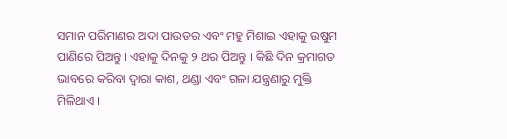ସମାନ ପରିମାଣର ଅଦା ପାଉଡର ଏବଂ ମହୁ ମିଶାଇ ଏହାକୁ ଉଷୁମ ପାଣିରେ ପିଅନ୍ତୁ । ଏହାକୁ ଦିନକୁ ୨ ଥର ପିଅନ୍ତୁ । କିଛି ଦିନ କ୍ରମାଗତ ଭାବରେ କରିବା ଦ୍ୱାରା କାଶ, ଥଣ୍ଡା ଏବଂ ଗଳା ଯନ୍ତ୍ରଣାରୁ ମୁକ୍ତି ମିଳିଥାଏ ।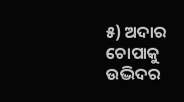୫) ଅଦାର ଚୋପାକୁ ଉଦ୍ଭିଦର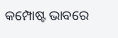କମ୍ପୋଷ୍ଟ ଭାବରେ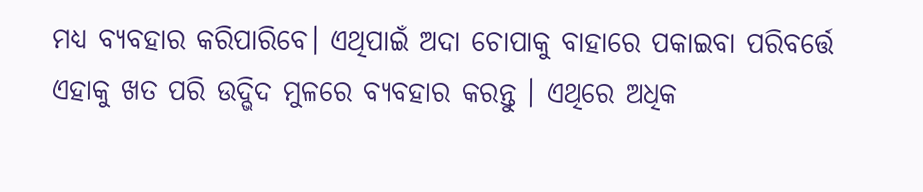ମଧ୍ୟ ବ୍ୟବହାର କରିପାରିବେ। ଏଥିପାଇଁ ଅଦା ଚୋପାକୁ ବାହାରେ ପକାଇବା ପରିବର୍ତ୍ତେ ଏହାକୁ ଖତ ପରି ଉଦ୍ଭିଦ ମୁଳରେ ବ୍ୟବହାର କରନ୍ତୁ । ଏଥିରେ ଅଧିକ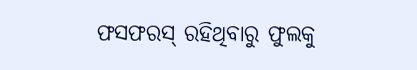ଫସଫରସ୍ ରହିଥିବାରୁ ଫୁଲକୁ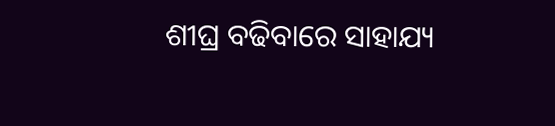ଶୀଘ୍ର ବଢିବାରେ ସାହାଯ୍ୟ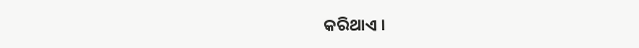କରିଥାଏ ।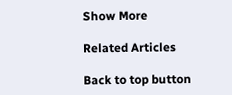Show More

Related Articles

Back to top button